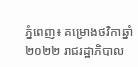ភ្នំពេញ៖ គម្រោងថវិកាឆ្នាំ ២០២២ រាជរដ្ឋាភិបាល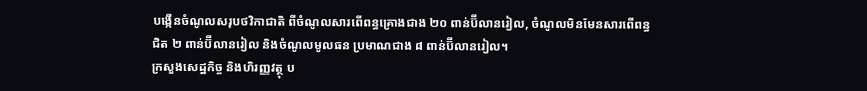បង្កើនចំណូលសរុបថវិកាជាតិ ពីចំណូលសារពើពន្ធគ្រោងជាង ២០ ពាន់ប៊ីលានរៀល, ចំណូលមិនមែនសារពើពន្ធជិត ២ ពាន់ប៊ីលានរៀល និងចំណូលមូលធន ប្រមាណជាង ៨ ពាន់ប៊ីលានរៀល។
ក្រសួងសេដ្ឋកិច្ច និងហិរញ្ញវត្ថុ ប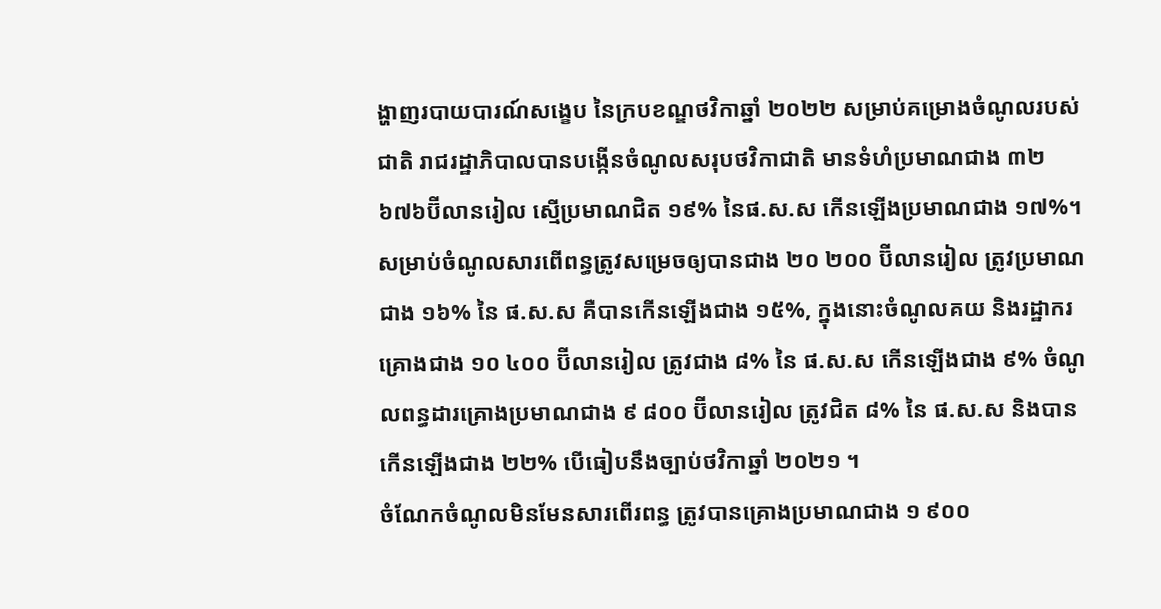ង្ហាញរបាយបារណ៍សង្ខេប នៃក្របខណ្ឌថវិកាឆ្នាំ ២០២២ សម្រាប់គម្រោងចំណូលរបស់ជាតិ រាជរដ្ឋាភិបាលបានបង្កើនចំណូលសរុបថវិកាជាតិ មានទំហំប្រមាណជាង ៣២ ៦៧៦ប៊ីលានរៀល ស្មើប្រមាណជិត ១៩% នៃផ.ស.ស កើនឡើងប្រមាណជាង ១៧%។
សម្រាប់ចំណូលសារពើពន្ធត្រូវសម្រេចឲ្យបានជាង ២០ ២០០ ប៊ីលានរៀល ត្រូវប្រមាណ ជាង ១៦% នៃ ផ.ស.ស គឺបានកើនឡើងជាង ១៥%, ក្នុងនោះចំណូលគយ និងរដ្ឋាករ គ្រោងជាង ១០ ៤០០ ប៊ីលានរៀល ត្រូវជាង ៨% នៃ ផ.ស.ស កើនឡើងជាង ៩% ចំណូលពន្ធដារគ្រោងប្រមាណជាង ៩ ៨០០ ប៊ីលានរៀល ត្រូវជិត ៨% នៃ ផ.ស.ស និងបាន កើនឡើងជាង ២២% បើធៀបនឹងច្បាប់ថវិកាឆ្នាំ ២០២១ ។
ចំណែកចំណូលមិនមែនសារពើរពន្ធ ត្រូវបានគ្រោងប្រមាណជាង ១ ៩០០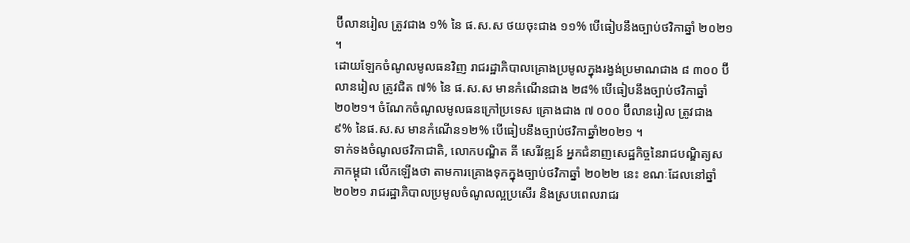ប៊ីលានរៀល ត្រូវជាង ១% នៃ ផ.ស.ស ថយចុះជាង ១១% បើធៀបនឹងច្បាប់ថវិកាឆ្នាំ ២០២១ ។
ដោយឡែកចំណូលមូលធនវិញ រាជរដ្ឋាភិបាលគ្រោងប្រមូលក្នុងរង្វង់ប្រមាណជាង ៨ ៣០០ ប៊ីលានរៀល ត្រូវជិត ៧% នៃ ផ.ស.ស មានកំណើនជាង ២៨% បើធៀបនឹងច្បាប់ថវិកាឆ្នាំ ២០២១។ ចំណែកចំណូលមូលធនក្រៅប្រទេស គ្រោងជាង ៧ ០០០ ប៊ីលានរៀល ត្រូវជាង ៩% នៃផ.ស.ស មានកំណើន១២% បើធៀបនឹងច្បាប់ថវិកាឆ្នាំ២០២១ ។
ទាក់ទងចំណូលថវិកាជាតិ, លោកបណ្ឌិត គី សេរីវឌ្ឍន៍ អ្នកជំនាញសេដ្ឋកិច្ចនៃរាជបណ្ឌិត្យសភាកម្ពុជា លើកឡើងថា តាមការគ្រោងទុកក្នុងច្បាប់ថវិកាឆ្នាំ ២០២២ នេះ ខណៈដែលនៅឆ្នាំ ២០២១ រាជរដ្ឋាភិបាលប្រមូលចំណូលល្អប្រសើរ និងស្របពេលរាជរ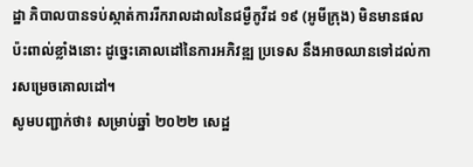ដ្ឋា ភិបាលបានទប់ស្កាត់ការរីករាលដាលនៃជម្ងឺកូវីដ ១៩ (អូមីក្រុង) មិនមានផលប៉ះពាល់ខ្លាំងនោះ ដូច្នេះគោលដៅនៃការអភិវឌ្ឍ ប្រទេស នឹងអាចឈានទៅដល់ការសម្រេចគោលដៅ។
សូមបញ្ជាក់ថា៖ សម្រាប់ឆ្នាំ ២០២២ សេដ្ឋ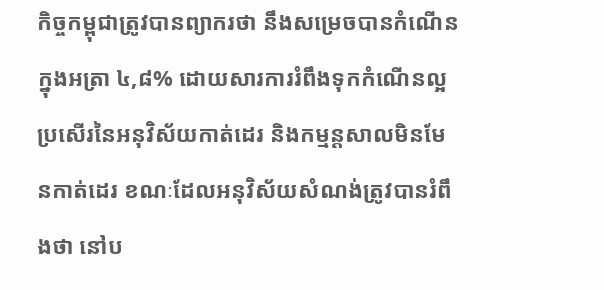កិច្ចកម្ពុជាត្រូវបានព្យាករថា នឹងសម្រេចបានកំណើនក្នុងអត្រា ៤,៨% ដោយសារការរំពឹងទុកកំណើនល្អប្រសើរនៃអនុវិស័យកាត់ដេរ និងកម្មន្តសាលមិនមែនកាត់ដេរ ខណៈដែលអនុវិស័យសំណង់ត្រូវបានរំពឹងថា នៅប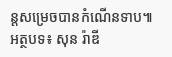ន្តសម្រេចបានកំណើនទាប៕ អត្ថបទ៖ សុន រ៉ាឌី